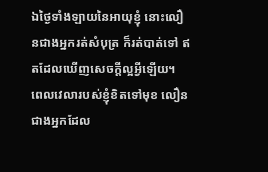ឯថ្ងៃទាំងឡាយនៃអាយុខ្ញុំ នោះលឿនជាងអ្នករត់សំបុត្រ ក៏រត់បាត់ទៅ ឥតដែលឃើញសេចក្ដីល្អអ្វីឡើយ។
ពេលវេលារបស់ខ្ញុំខិតទៅមុខ លឿនជាងអ្នកដែល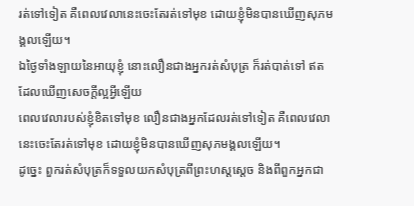រត់ទៅទៀត គឺពេលវេលានេះចេះតែរត់ទៅមុខ ដោយខ្ញុំមិនបានឃើញសុភមង្គលឡើយ។
ឯថ្ងៃទាំងឡាយនៃអាយុខ្ញុំ នោះលឿនជាងអ្នករត់សំបុត្រ ក៏រត់បាត់ទៅ ឥតដែលឃើញសេចក្ដីល្អអ្វីឡើយ
ពេលវេលារបស់ខ្ញុំខិតទៅមុខ លឿនជាងអ្នកដែលរត់ទៅទៀត គឺពេលវេលានេះចេះតែរត់ទៅមុខ ដោយខ្ញុំមិនបានឃើញសុភមង្គលឡើយ។
ដូច្នេះ ពួករត់សំបុត្រក៏ទទួលយកសំបុត្រពីព្រះហស្តស្តេច និងពីពួកអ្នកជា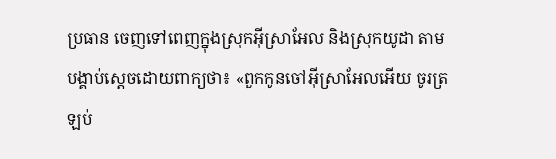ប្រធាន ចេញទៅពេញក្នុងស្រុកអ៊ីស្រាអែល និងស្រុកយូដា តាមបង្គាប់ស្តេចដោយពាក្យថា៖ «ពួកកូនចៅអ៊ីស្រាអែលអើយ ចូរត្រឡប់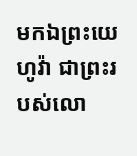មកឯព្រះយេហូវ៉ា ជាព្រះរបស់លោ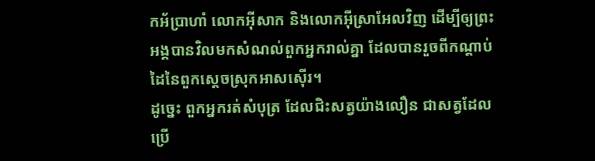កអ័ប្រាហាំ លោកអ៊ីសាក និងលោកអ៊ីស្រាអែលវិញ ដើម្បីឲ្យព្រះអង្គបានវិលមកសំណល់ពួកអ្នករាល់គ្នា ដែលបានរួចពីកណ្ដាប់ដៃនៃពួកស្តេចស្រុកអាសស៊ើរ។
ដូច្នេះ ពួកអ្នករត់សំបុត្រ ដែលជិះសត្វយ៉ាងលឿន ជាសត្វដែលប្រើ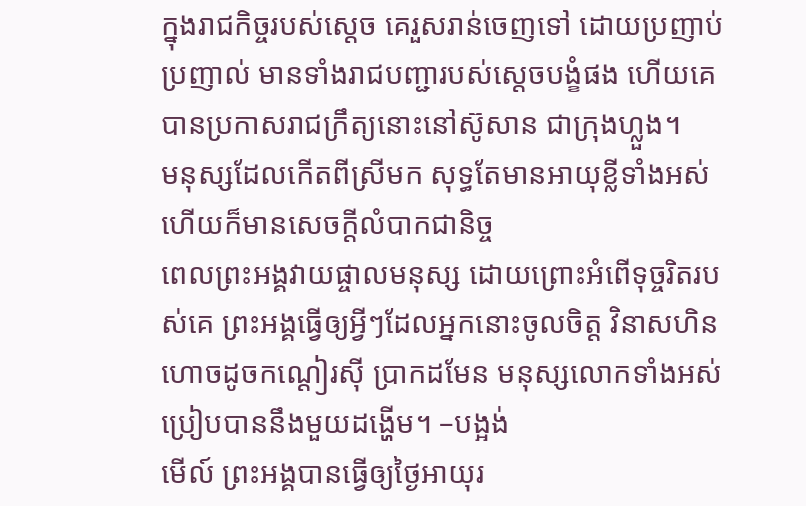ក្នុងរាជកិច្ចរបស់ស្តេច គេរួសរាន់ចេញទៅ ដោយប្រញាប់ប្រញាល់ មានទាំងរាជបញ្ជារបស់ស្តេចបង្ខំផង ហើយគេបានប្រកាសរាជក្រឹត្យនោះនៅស៊ូសាន ជាក្រុងហ្លួង។
មនុស្សដែលកើតពីស្រីមក សុទ្ធតែមានអាយុខ្លីទាំងអស់ ហើយក៏មានសេចក្ដីលំបាកជានិច្ច
ពេលព្រះអង្គវាយផ្ចាលមនុស្ស ដោយព្រោះអំពើទុច្ចរិតរបស់គេ ព្រះអង្គធ្វើឲ្យអ្វីៗដែលអ្នកនោះចូលចិត្ត វិនាសហិនហោចដូចកណ្ដៀរស៊ី ប្រាកដមែន មនុស្សលោកទាំងអស់ ប្រៀបបាននឹងមួយដង្ហើម។ –បង្អង់
មើល៍ ព្រះអង្គបានធ្វើឲ្យថ្ងៃអាយុរ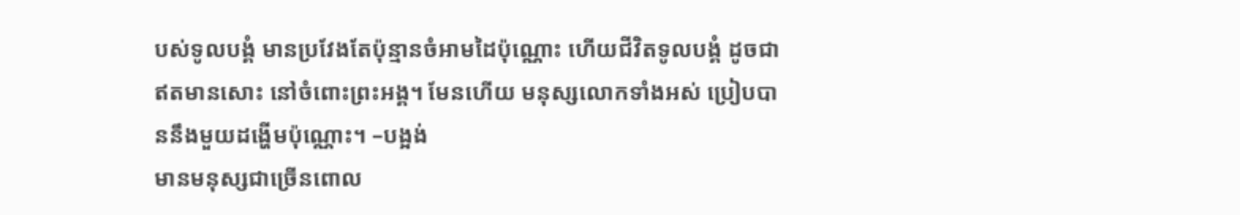បស់ទូលបង្គំ មានប្រវែងតែប៉ុន្មានចំអាមដៃប៉ុណ្ណោះ ហើយជីវិតទូលបង្គំ ដូចជាឥតមានសោះ នៅចំពោះព្រះអង្គ។ មែនហើយ មនុស្សលោកទាំងអស់ ប្រៀបបាននឹងមួយដង្ហើមប៉ុណ្ណោះ។ –បង្អង់
មានមនុស្សជាច្រើនពោល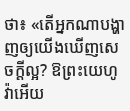ថា៖ «តើអ្នកណាបង្ហាញឲ្យយើងឃើញសេចក្ដីល្អ? ឱព្រះយេហូវ៉ាអើយ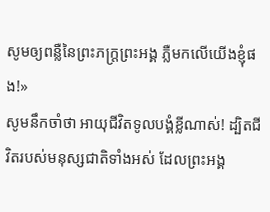សូមឲ្យពន្លឺនៃព្រះភក្ត្រព្រះអង្គ ភ្លឺមកលើយើងខ្ញុំផង!»
សូមនឹកចាំថា អាយុជីវិតទូលបង្គំខ្លីណាស់! ដ្បិតជីវិតរបស់មនុស្សជាតិទាំងអស់ ដែលព្រះអង្គ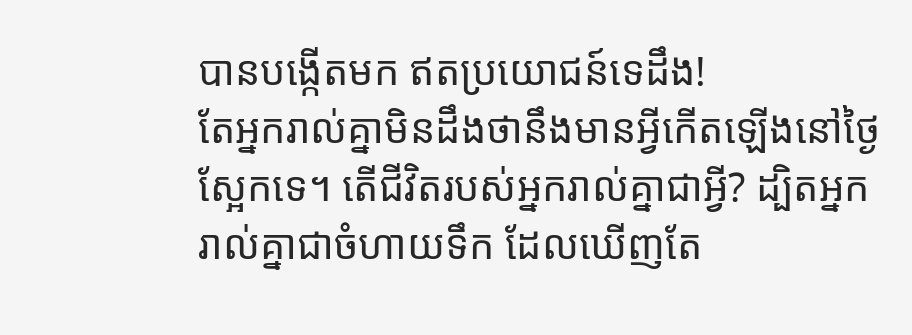បានបង្កើតមក ឥតប្រយោជន៍ទេដឹង!
តែអ្នករាល់គ្នាមិនដឹងថានឹងមានអ្វីកើតឡើងនៅថ្ងៃស្អែកទេ។ តើជីវិតរបស់អ្នករាល់គ្នាជាអ្វី? ដ្បិតអ្នករាល់គ្នាជាចំហាយទឹក ដែលឃើញតែ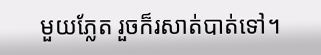មួយភ្លែត រួចក៏រសាត់បាត់ទៅ។